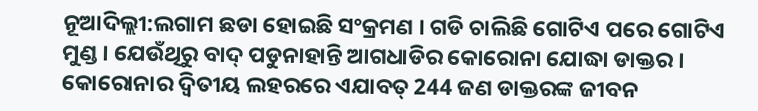ନୂଆଦିଲ୍ଲୀ:ଲଗାମ ଛଡା ହୋଇଛି ସଂକ୍ରମଣ । ଗଡି ଚାଲିଛି ଗୋଟିଏ ପରେ ଗୋଟିଏ ମୁଣ୍ଡ । ଯେଉଁଥିରୁ ବାଦ୍ ପଡୁନାହାନ୍ତି ଆଗଧାଡିର କୋରୋନା ଯୋଦ୍ଧା ଡାକ୍ତର । କୋରୋନାର ଦ୍ବିତୀୟ ଲହରରେ ଏଯାବତ୍ 244 ଜଣ ଡାକ୍ତରଙ୍କ ଜୀବନ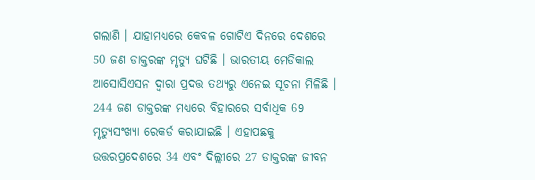ଗଲାଣି । ଯାହାମଧ୍ୟରେ କେବଳ ଗୋଟିଏ ଦିନରେ ଦେଶରେ 50 ଜଣ ଡାକ୍ତରଙ୍କ ମୃତ୍ୟୁ ଘଟିଛି । ଭାରତୀୟ ମେଡିକାଲ ଆସୋସିଏସନ ଦ୍ବାରା ପ୍ରଦତ୍ତ ତଥ୍ୟରୁ ଏନେଇ ସୂଚନା ମିଳିଛି ।
244 ଜଣ ଡାକ୍ତରଙ୍କ ମଧ୍ୟରେ ବିହାରରେ ସର୍ବାଧିକ 69 ମୃତ୍ୟୁସଂଖ୍ୟା ରେକର୍ଡ କରାଯାଇଛି । ଏହାପଛକୁ ଉତ୍ତରପ୍ରଦେଶରେ 34 ଏବଂ ଦିଲ୍ଲୀରେ 27 ଡାକ୍ତରଙ୍କ ଜୀବନ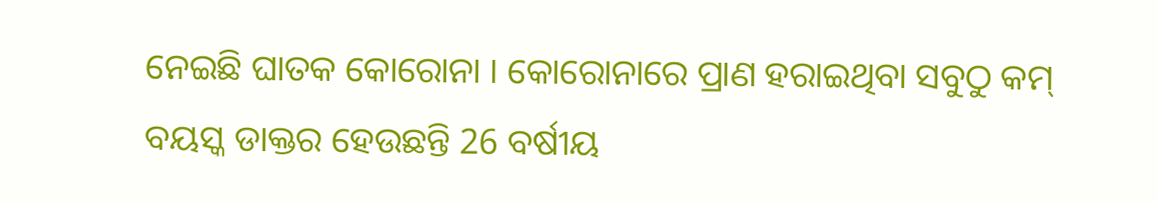ନେଇଛି ଘାତକ କୋରୋନା । କୋରୋନାରେ ପ୍ରାଣ ହରାଇଥିବା ସବୁଠୁ କମ୍ ବୟସ୍କ ଡାକ୍ତର ହେଉଛନ୍ତି 26 ବର୍ଷୀୟ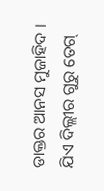ଡାକ୍ତର ଆନସ ମୁଜାହିଦ । ଯିଏ ଦିଲ୍ଲୀର ଗୁରୁ ତେଗ୍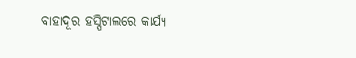ବାହାଦୂର ହସ୍ପିଟାଲରେ କାର୍ଯ୍ୟ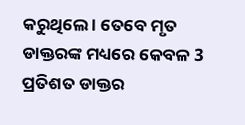କରୁଥିଲେ । ତେବେ ମୃତ ଡାକ୍ତରଙ୍କ ମଧ୍ୟରେ କେବଳ 3 ପ୍ରତିଶତ ଡାକ୍ତର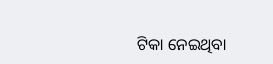ଟିକା ନେଇଥିବା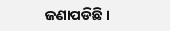ଜଣାପଡିଛି ।